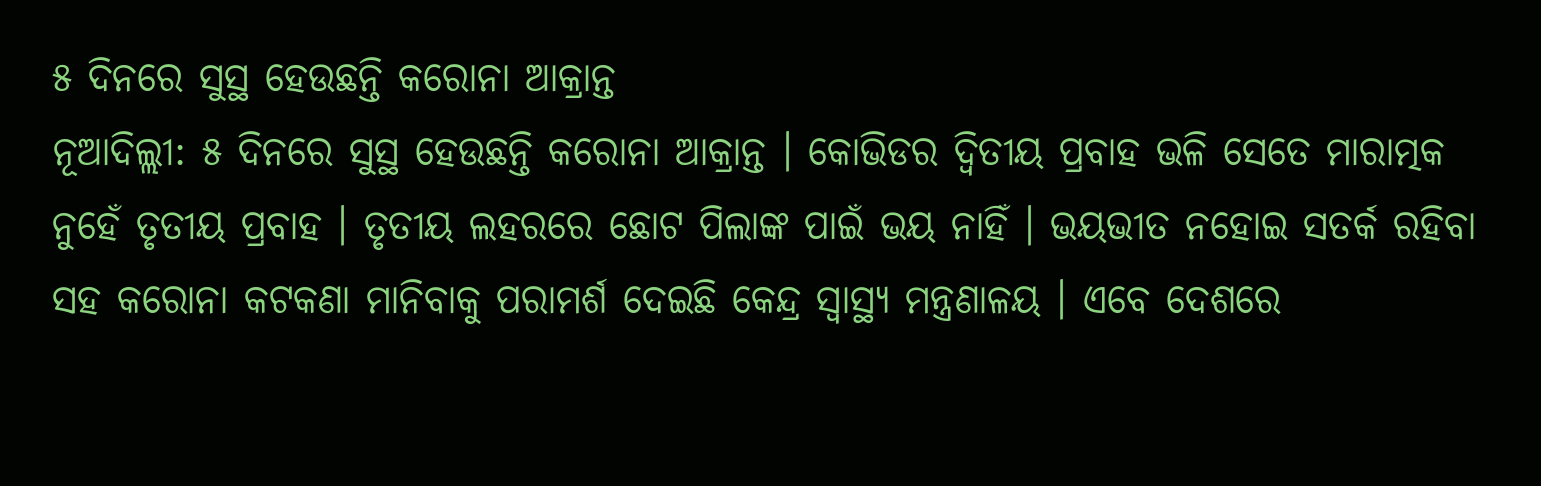୫ ଦିନରେ ସୁସ୍ଥ ହେଉଛନ୍ତି କରୋନା ଆକ୍ରାନ୍ତ
ନୂଆଦିଲ୍ଲୀ: ୫ ଦିନରେ ସୁସ୍ଥ ହେଉଛନ୍ତି କରୋନା ଆକ୍ରାନ୍ତ । କୋଭିଡର ଦ୍ବିତୀୟ ପ୍ରବାହ ଭଳି ସେତେ ମାରାତ୍ମକ ନୁହେଁ ତୃତୀୟ ପ୍ରବାହ । ତୃତୀୟ ଲହରରେ ଛୋଟ ପିଲାଙ୍କ ପାଇଁ ଭୟ ନାହିଁ । ଭୟଭୀତ ନହୋଇ ସତର୍କ ରହିବା ସହ କରୋନା କଟକଣା ମାନିବାକୁ ପରାମର୍ଶ ଦେଇଛି କେନ୍ଦ୍ର ସ୍ବାସ୍ଥ୍ୟ ମନ୍ତ୍ରଣାଳୟ । ଏବେ ଦେଶରେ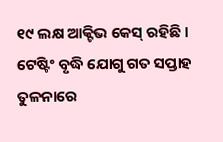୧୯ ଲକ୍ଷ ଆକ୍ଟିଭ କେସ୍ ରହିଛି । ଟେଷ୍ଟିଂ ବୃଦ୍ଧି ଯୋଗୁ ଗତ ସପ୍ତାହ ତୁଳନାରେ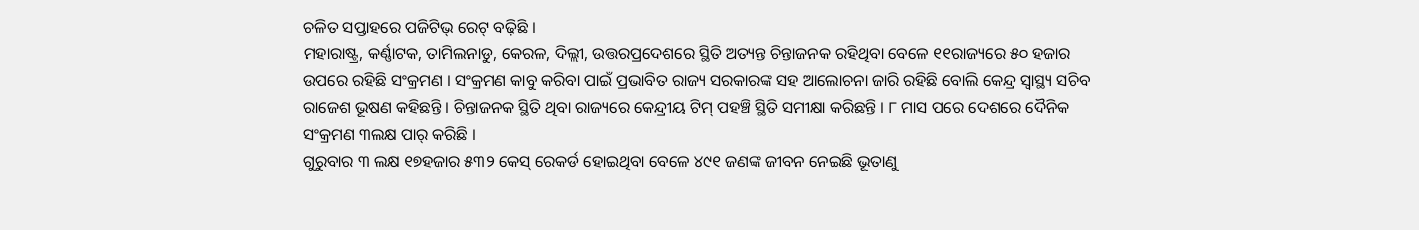ଚଳିତ ସପ୍ତାହରେ ପଜିଟିଭ୍ ରେଟ୍ ବଢ଼ିଛି ।
ମହାରାଷ୍ଟ୍ର, କର୍ଣ୍ଣାଟକ, ତାମିଲନାଡୁ, କେରଳ, ଦିଲ୍ଲୀ, ଉତ୍ତରପ୍ରଦେଶରେ ସ୍ଥିତି ଅତ୍ୟନ୍ତ ଚିନ୍ତାଜନକ ରହିଥିବା ବେଳେ ୧୧ରାଜ୍ୟରେ ୫୦ ହଜାର ଉପରେ ରହିଛି ସଂକ୍ରମଣ । ସଂକ୍ରମଣ କାବୁ କରିବା ପାଇଁ ପ୍ରଭାବିତ ରାଜ୍ୟ ସରକାରଙ୍କ ସହ ଆଲୋଚନା ଜାରି ରହିଛି ବୋଲି କେନ୍ଦ୍ର ସ୍ବାସ୍ଥ୍ୟ ସଚିବ ରାଜେଶ ଭୂଷଣ କହିଛନ୍ତି । ଚିନ୍ତାଜନକ ସ୍ଥିତି ଥିବା ରାଜ୍ୟରେ କେନ୍ଦ୍ରୀୟ ଟିମ୍ ପହଞ୍ଚି ସ୍ଥିତି ସମୀକ୍ଷା କରିଛନ୍ତି । ୮ ମାସ ପରେ ଦେଶରେ ଦୈନିକ ସଂକ୍ରମଣ ୩ଲକ୍ଷ ପାର୍ କରିଛି ।
ଗୁରୁବାର ୩ ଲକ୍ଷ ୧୭ହଜାର ୫୩୨ କେସ୍ ରେକର୍ଡ ହୋଇଥିବା ବେଳେ ୪୯୧ ଜଣଙ୍କ ଜୀବନ ନେଇଛି ଭୂତାଣୁ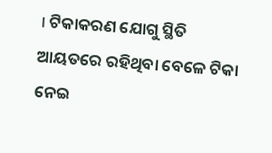। ଟିକାକରଣ ଯୋଗୁ ସ୍ଥିତି ଆୟତରେ ରହିଥିବା ବେଳେ ଟିକା ନେଇ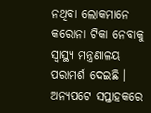ନଥିବା ଲୋକମାନେ କରୋନା ଟିକା ନେବାକୁ ସ୍ବାସ୍ଥ୍ୟ ମନ୍ତ୍ରଣାଳୟ ପରାମର୍ଶ ଦେଇଛି । ଅନ୍ୟପଟେ ସପ୍ତାହକରେ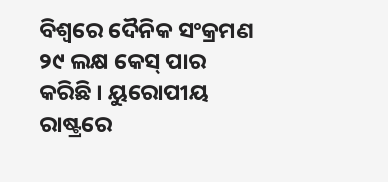ବିଶ୍ବରେ ଦୈନିକ ସଂକ୍ରମଣ ୨୯ ଲକ୍ଷ କେସ୍ ପାର କରିଛି । ୟୁରୋପୀୟ ରାଷ୍ଟ୍ରରେ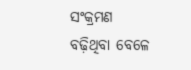ସଂକ୍ରମଣ ବଢ଼ିଥିବା ବେଳେ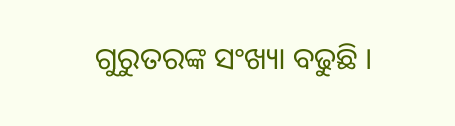ଗୁରୁତରଙ୍କ ସଂଖ୍ୟା ବଢୁଛି ।